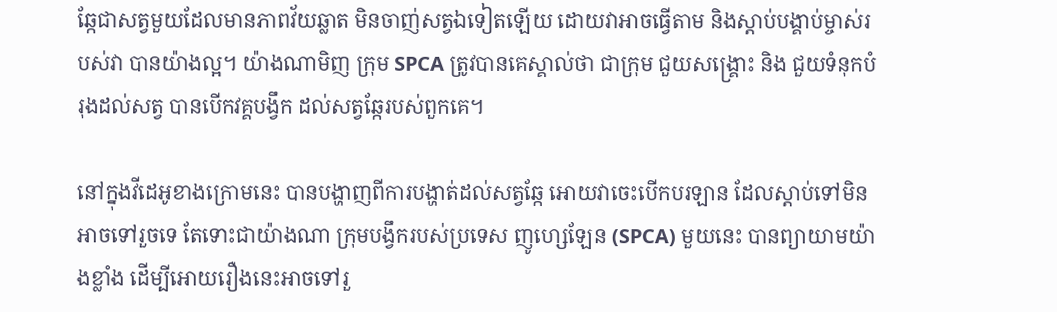ឆ្កែជាសត្វមួយដែលមានភាពវ័យឆ្លាត មិនចាញ់សត្វឯទៀតឡើយ ដោយវាអាចធ្វើតាម និងស្តាប់បង្គាប់ម្ចាស់របស់វា បានយ៉ាងល្អ។ យ៉ាងណាមិញ ក្រុម SPCA ត្រូវបានគេស្គាល់ថា ជាក្រុម ជួយសង្គ្រោះ និង ជួយទំនុកបំរុងដល់សត្វ បានបើកវគ្គបង្វឹក ដល់សត្វឆ្កែរបស់ពួកគេ។

នៅក្នុងវីដេអូខាងក្រោមនេះ បានបង្ហាញពីការបង្ហាត់ដល់សត្វឆ្កែ អោយវាចេះបើកបរឡាន ដែលស្តាប់ទៅមិនអាចទៅរួចទេ តែទោះជាយ៉ាងណា ក្រុមបង្វឹករបស់ប្រទេស ញូហ្សេឡែន (SPCA) មួយនេះ បានព្យាយាមយ៉ាងខ្លាំង ដើម្បីអោយរឿងនេះអាចទៅរួ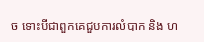ច ទោះបីជាពួកគេជួបការលំបាក និង ហ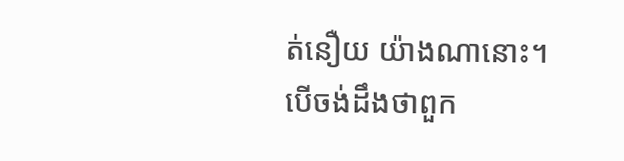ត់នឿយ យ៉ាងណានោះ។ បើចង់ដឹងថាពួក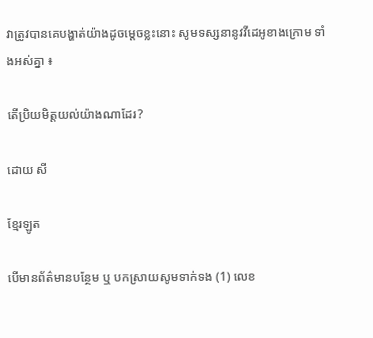វាត្រូវបានគេបង្ហាត់យ៉ាងដូចម្តេចខ្លះនោះ សូមទស្សនានូវវីដេអូខាងក្រោម ទាំងអស់គ្នា ៖

តើប្រិយមិត្តយល់យ៉ាងណាដែរ?

ដោយ សី

ខ្មែរឡូត

បើមានព័ត៌មានបន្ថែម ឬ បកស្រាយសូមទាក់ទង (1) លេខ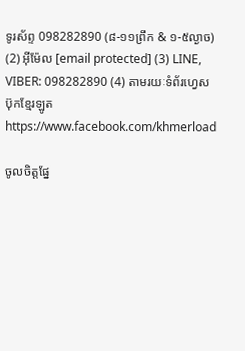ទូរស័ព្ទ 098282890 (៨-១១ព្រឹក & ១-៥ល្ងាច) (2) អ៊ីម៉ែល [email protected] (3) LINE, VIBER: 098282890 (4) តាមរយៈទំព័រហ្វេសប៊ុកខ្មែរឡូត https://www.facebook.com/khmerload

ចូលចិត្តផ្នែ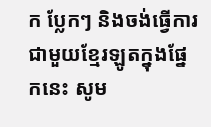ក ប្លែកៗ និងចង់ធ្វើការជាមួយខ្មែរឡូតក្នុងផ្នែកនេះ សូម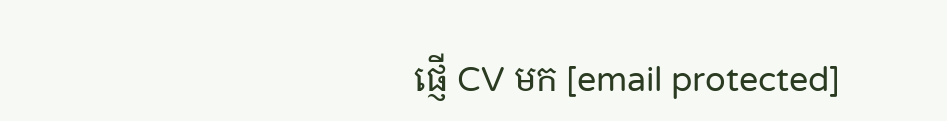ផ្ញើ CV មក [email protected]